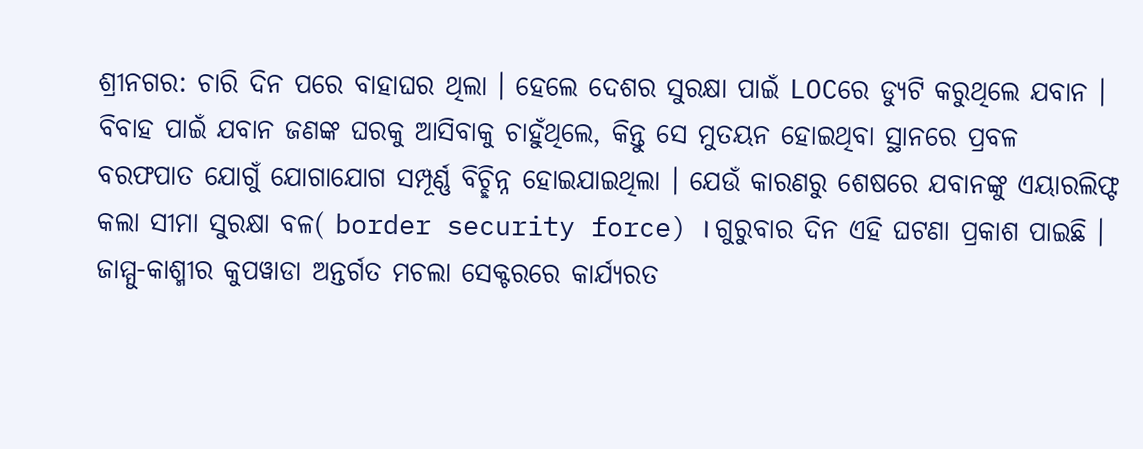ଶ୍ରୀନଗର: ଚାରି ଦିନ ପରେ ବାହାଘର ଥିଲା । ହେଲେ ଦେଶର ସୁରକ୍ଷା ପାଇଁ LOCରେ ଡ୍ୟୁଟି କରୁଥିଲେ ଯବାନ । ବିବାହ ପାଇଁ ଯବାନ ଜଣଙ୍କ ଘରକୁ ଆସିବାକୁ ଚାହୁଁଥିଲେ, କିନ୍ତୁ ସେ ମୁତୟନ ହୋଇଥିବା ସ୍ଥାନରେ ପ୍ରବଳ ବରଫପାତ ଯୋଗୁଁ ଯୋଗାଯୋଗ ସମ୍ପୂର୍ଣ୍ଣ ବିଚ୍ଛିନ୍ନ ହୋଇଯାଇଥିଲା । ଯେଉଁ କାରଣରୁ ଶେଷରେ ଯବାନଙ୍କୁ ଏୟାରଲିଫ୍ଟ କଲା ସୀମା ସୁରକ୍ଷା ବଳ( border security force) । ଗୁରୁବାର ଦିନ ଏହି ଘଟଣା ପ୍ରକାଶ ପାଇଛି । ଜାମ୍ମୁ-କାଶ୍ମୀର କୁପୱାଡା ଅନ୍ତର୍ଗତ ମଚଲା ସେକ୍ଟରରେ କାର୍ଯ୍ୟରତ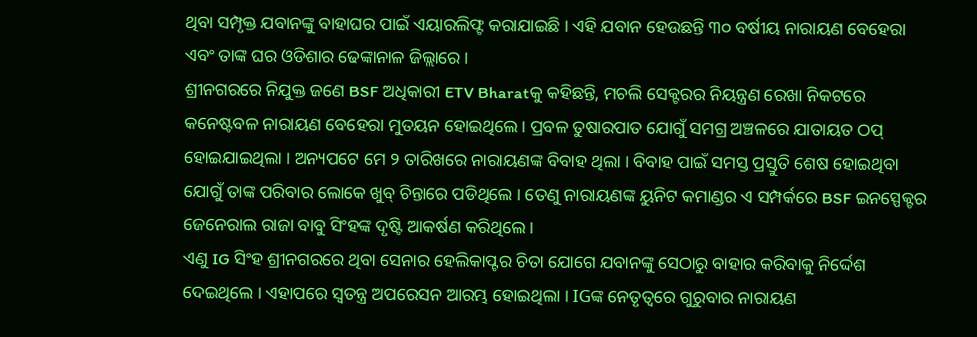ଥିବା ସମ୍ପୃକ୍ତ ଯବାନଙ୍କୁ ବାହାଘର ପାଇଁ ଏୟାରଲିଫ୍ଟ କରାଯାଇଛି । ଏହି ଯବାନ ହେଉଛନ୍ତି ୩୦ ବର୍ଷୀୟ ନାରାୟଣ ବେହେରା ଏବଂ ତାଙ୍କ ଘର ଓଡିଶାର ଢେଙ୍କାନାଳ ଜିଲ୍ଲାରେ ।
ଶ୍ରୀନଗରରେ ନିଯୁକ୍ତ ଜଣେ BSF ଅଧିକାରୀ ETV Bharatକୁ କହିଛନ୍ତି, ମଚଲି ସେକ୍ଟରର ନିୟନ୍ତ୍ରଣ ରେଖା ନିକଟରେ କନେଷ୍ଟବଳ ନାରାୟଣ ବେହେରା ମୁତୟନ ହୋଇଥିଲେ । ପ୍ରବଳ ତୁଷାରପାତ ଯୋଗୁଁ ସମଗ୍ର ଅଞ୍ଚଳରେ ଯାତାୟତ ଠପ୍ ହୋଇଯାଇଥିଲା । ଅନ୍ୟପଟେ ମେ ୨ ତାରିଖରେ ନାରାୟଣଙ୍କ ବିବାହ ଥିଲା । ବିବାହ ପାଇଁ ସମସ୍ତ ପ୍ରସ୍ତୁତି ଶେଷ ହୋଇଥିବା ଯୋଗୁଁ ତାଙ୍କ ପରିବାର ଲୋକେ ଖୁବ୍ ଚିନ୍ତାରେ ପଡିଥିଲେ । ତେଣୁ ନାରାୟଣଙ୍କ ୟୁନିଟ କମାଣ୍ଡର ଏ ସମ୍ପର୍କରେ BSF ଇନସ୍ପେକ୍ଟର ଜେନେରାଲ ରାଜା ବାବୁ ସିଂହଙ୍କ ଦୃଷ୍ଟି ଆକର୍ଷଣ କରିଥିଲେ ।
ଏଣୁ IG ସିଂହ ଶ୍ରୀନଗରରେ ଥିବା ସେନାର ହେଲିକାପ୍ଟର ଚିତା ଯୋଗେ ଯବାନଙ୍କୁ ସେଠାରୁ ବାହାର କରିବାକୁ ନିର୍ଦ୍ଦେଶ ଦେଇଥିଲେ । ଏହାପରେ ସ୍ବତନ୍ତ୍ର ଅପରେସନ ଆରମ୍ଭ ହୋଇଥିଲା । IGଙ୍କ ନେତୃତ୍ବରେ ଗୁରୁବାର ନାରାୟଣ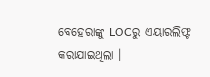ବେହେରାଙ୍କୁ LOCରୁ ଏୟାରଲିଫ୍ଟ କରାଯାଇଥିଲା ।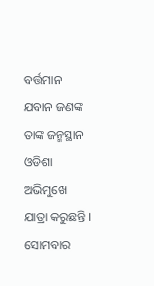ବର୍ତ୍ତମାନ ଯବାନ ଜଣଙ୍କ ତାଙ୍କ ଜନ୍ମସ୍ଥାନ ଓଡିଶା ଅଭିମୁଖେ ଯାତ୍ରା କରୁଛନ୍ତି । ସୋମବାର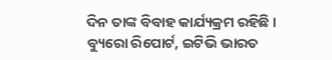ଦିନ ତାଙ୍କ ବିବାହ କାର୍ଯ୍ୟକ୍ରମ ରହିଛି ।
ବ୍ୟୁରୋ ରିପୋର୍ଟ, ଇଟିଭି ଭାରତ